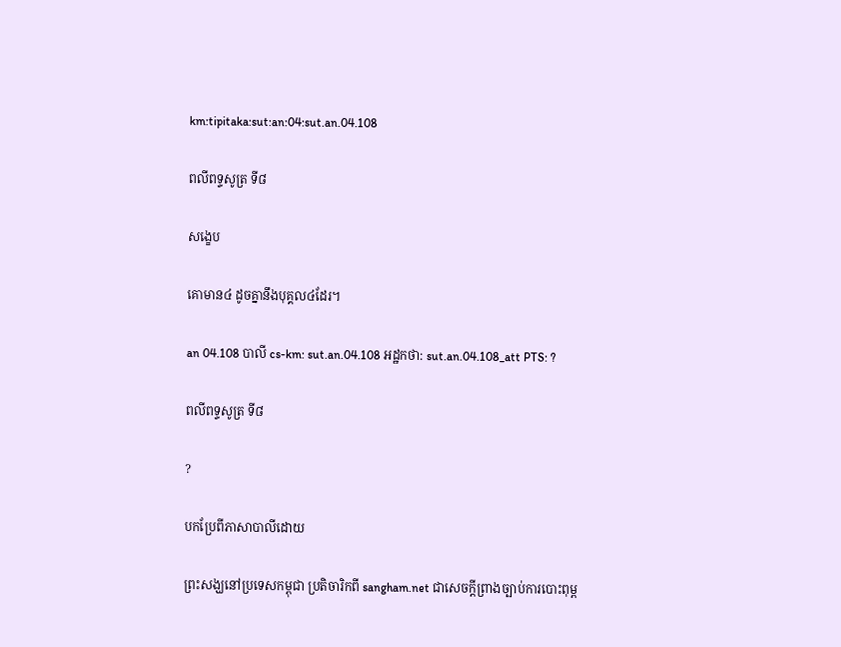km:tipitaka:sut:an:04:sut.an.04.108

ពលីពទ្ទសូត្រ ទី៨

សង្ខេប

គោមាន៤ ដូចគ្នានឹងបុគ្គល៤ដែរ។

an 04.108 បាលី cs-km: sut.an.04.108 អដ្ឋកថា: sut.an.04.108_att PTS: ?

ពលីពទ្ទសូត្រ ទី៨

?

បកប្រែពីភាសាបាលីដោយ

ព្រះសង្ឃនៅប្រទេសកម្ពុជា ប្រតិចារិកពី sangham.net ជាសេចក្តីព្រាងច្បាប់ការបោះពុម្ព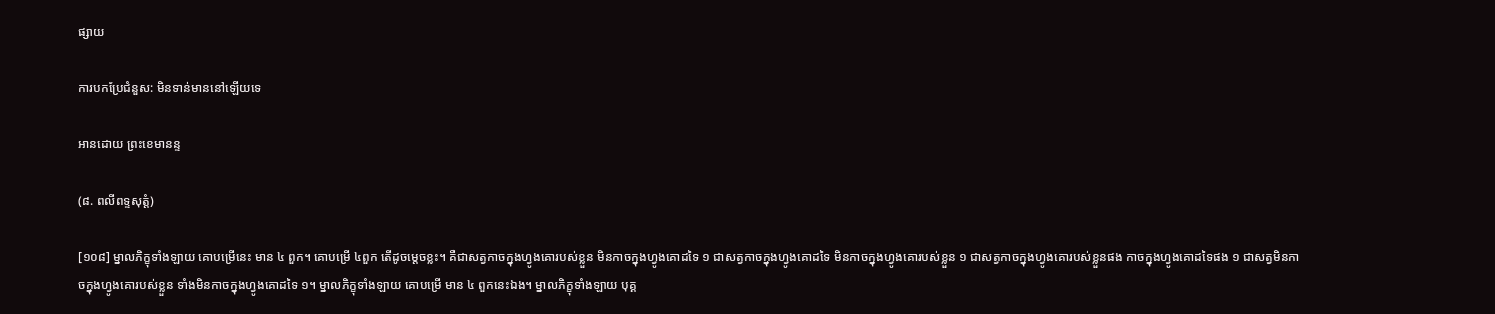ផ្សាយ

ការបកប្រែជំនួស: មិនទាន់មាននៅឡើយទេ

អានដោយ ព្រះខេមានន្ទ

(៨. ពលីពទ្ទសុត្តំ)

[១០៨] ម្នាលភិក្ខុទាំងឡាយ គោបម្រើនេះ មាន ៤ ពួក។ គោបម្រើ ៤ពួក តើដូចម្តេចខ្លះ។ គឺជាសត្វកាចក្នុងហ្វូងគោរបស់ខ្លួន មិនកាចក្នុងហ្វូងគោដទៃ ១ ជាសត្វកាចក្នុងហ្វូងគោដទៃ មិនកាចក្នុងហ្វូងគោរបស់ខ្លួន ១ ជាសត្វកាចក្នុងហ្វូងគោរបស់ខ្លួនផង កាចក្នុងហ្វូងគោដទៃផង ១ ជាសត្វមិនកាចក្នុងហ្វូងគោរបស់ខ្លួន ទាំងមិនកាចក្នុងហ្វូងគោដទៃ ១។ ម្នាលភិក្ខុទាំងឡាយ គោបម្រើ មាន ៤ ពួកនេះឯង។ ម្នាលភិក្ខុទាំងឡាយ បុគ្គ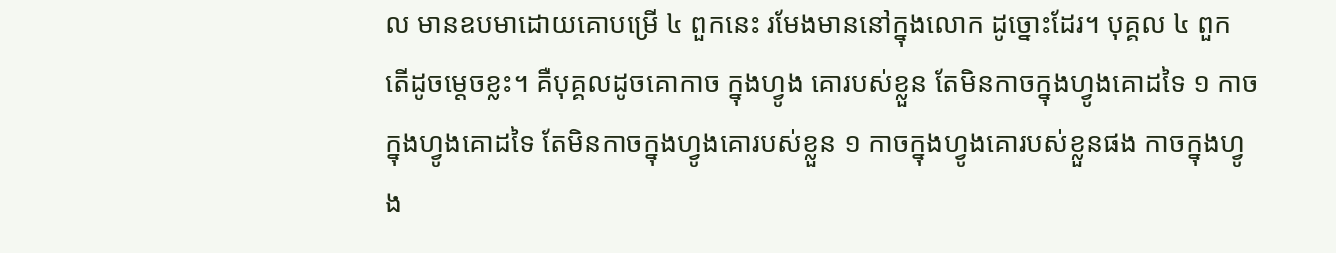ល មានឧបមាដោយគោបម្រើ ៤ ពួកនេះ រមែងមាននៅក្នុងលោក ដូច្នោះដែរ។ បុគ្គល ៤ ពួក តើដូចម្តេចខ្លះ។ គឺបុគ្គលដូចគោកាច ក្នុងហ្វូង គោរបស់ខ្លួន តែមិនកាចក្នុងហ្វូងគោដទៃ ១ កាចក្នុងហ្វូងគោដទៃ តែមិនកាចក្នុងហ្វូងគោរបស់ខ្លួន ១ កាចក្នុងហ្វូងគោរបស់ខ្លួនផង កាចក្នុងហ្វូង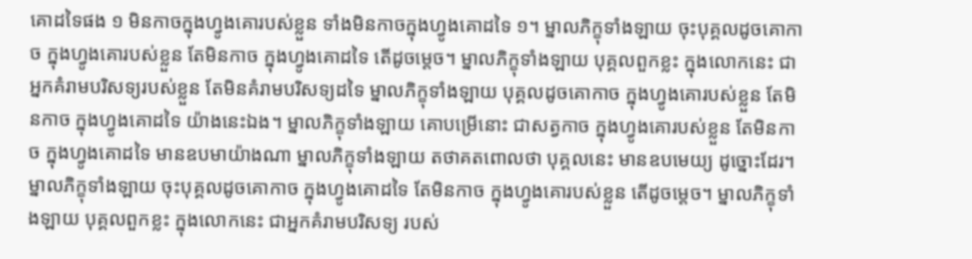គោដទៃផង ១ មិនកាចក្នុងហ្វូងគោរបស់ខ្លួន ទាំងមិនកាចក្នុងហ្វូងគោដទៃ ១។ ម្នាលភិក្ខុទាំងឡាយ ចុះបុគ្គលដូចគោកាច ក្នុងហ្វូងគោរបស់ខ្លួន តែមិនកាច ក្នុងហ្វូងគោដទៃ តើដូចម្តេច។ ម្នាលភិក្ខុទាំងឡាយ បុគ្គលពួកខ្លះ ក្នុងលោកនេះ ជាអ្នកគំរាមបរិសទ្យរបស់ខ្លួន តែមិនគំរាមបរិសទ្យដទៃ ម្នាលភិក្ខុទាំងឡាយ បុគ្គលដូចគោកាច ក្នុងហ្វូងគោរបស់ខ្លួន តែមិនកាច ក្នុងហ្វូងគោដទៃ យ៉ាងនេះឯង។ ម្នាលភិក្ខុទាំងឡាយ គោបម្រើនោះ ជាសត្វកាច ក្នុងហ្វូងគោរបស់ខ្លួន តែមិនកាច ក្នុងហ្វូងគោដទៃ មានឧបមាយ៉ាងណា ម្នាលភិក្ខុទាំងឡាយ តថាគតពោលថា បុគ្គលនេះ មានឧបមេយ្យ ដូច្នោះដែរ។ ម្នាលភិក្ខុទាំងឡាយ ចុះបុគ្គលដូចគោកាច ក្នុងហ្វូងគោដទៃ តែមិនកាច ក្នុងហ្វូងគោរបស់ខ្លួន តើដូចម្តេច។ ម្នាលភិក្ខុទាំងឡាយ បុគ្គលពួកខ្លះ ក្នុងលោកនេះ ជាអ្នកគំរាមបរិសទ្យ របស់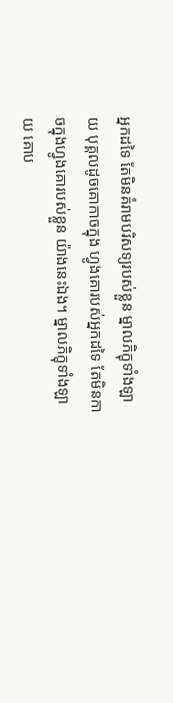អ្នកដទៃ តែមិនគំរាមបរិសទ្យរបស់ខ្លួន ម្នាលភិក្ខុទាំងឡាយ បុគ្គលដូចគោកាចក្នុង ហ្វូងគោរបស់អ្នកដទៃ តែមិនកាចក្នុងហ្វូងគោរបស់ខ្លួន យ៉ាងនេះឯង។ ម្នាលភិក្ខុទាំងឡាយ គោប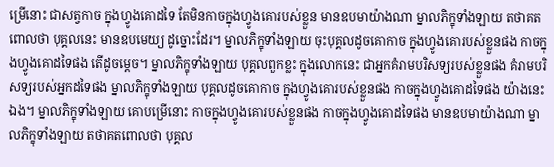ម្រើនោះ ជាសត្វកាច ក្នុងហ្វូងគោដទៃ តែមិនកាចក្នុងហ្វូងគោរបស់ខ្លួន មានឧបមាយ៉ាងណា ម្នាលភិក្ខុទាំងឡាយ តថាគតពោលថា បុគ្គលនេះ មានឧបមេយ្យ ដូច្នោះដែរ។ ម្នាលភិក្ខុទាំងឡាយ ចុះបុគ្គលដូចគោកាច ក្នុងហ្វូងគោរបស់ខ្លួនផង កាចក្នុងហ្វូងគោដទៃផង តើដូចម្តេច។ ម្នាលភិក្ខុទាំងឡាយ បុគ្គលពួកខ្លះ ក្នុងលោកនេះ ជាអ្នកគំរាមបរិសទ្យរបស់ខ្លួនផង គំរាមបរិសទ្យរបស់អ្នកដទៃផង ម្នាលភិក្ខុទាំងឡាយ បុគ្គលដូចគោកាច ក្នុងហ្វូងគោរបស់ខ្លួនផង កាចក្នុងហ្វូងគោដទៃផង យ៉ាងនេះឯង។ ម្នាលភិក្ខុទាំងឡាយ គោបម្រើនោះ កាចក្នុងហ្វូងគោរបស់ខ្លួនផង កាចក្នុងហ្វូងគោដទៃផង មានឧបមាយ៉ាងណា ម្នាលភិក្ខុទាំងឡាយ តថាគតពោលថា បុគ្គល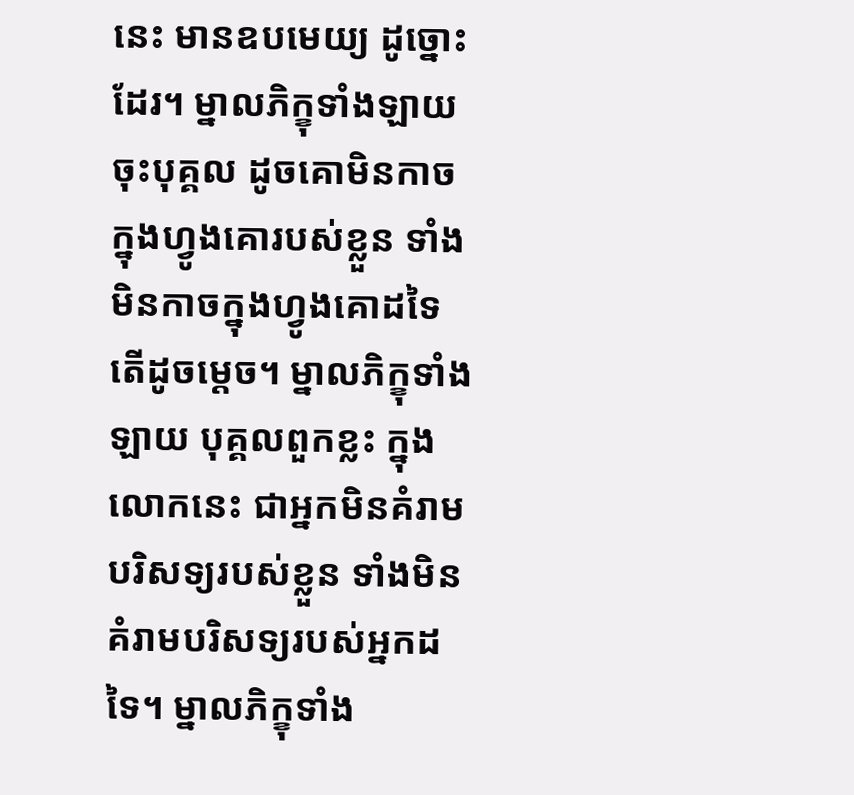នេះ មានឧបមេយ្យ ដូច្នោះដែរ។ ម្នាលភិក្ខុទាំងឡាយ ចុះបុគ្គល ដូចគោមិនកាច ក្នុងហ្វូងគោរបស់ខ្លួន ទាំងមិនកាចក្នុងហ្វូងគោដទៃ តើដូចម្តេច។ ម្នាលភិក្ខុទាំងឡាយ បុគ្គលពួកខ្លះ ក្នុងលោកនេះ ជាអ្នកមិនគំរាមបរិសទ្យរបស់ខ្លួន ទាំងមិនគំរាមបរិសទ្យរបស់អ្នកដទៃ។ ម្នាលភិក្ខុទាំង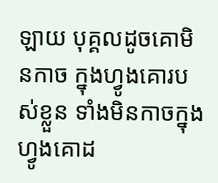ឡាយ បុគ្គលដូចគោមិនកាច ក្នុងហ្វូងគោរបស់ខ្លួន ទាំងមិនកាចក្នុងហ្វូងគោដ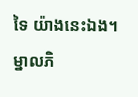ទៃ យ៉ាងនេះឯង។ ម្នាលភិ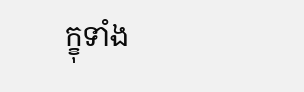ក្ខុទាំង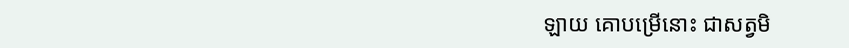ឡាយ គោបម្រើនោះ ជាសត្វមិ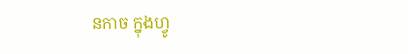នកាច ក្នុងហ្វូ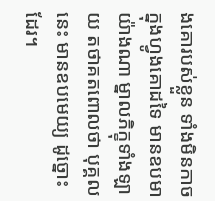ងគោរបស់ខ្លួន ទាំងមិនកាចក្នុងហ្វូងគោដទៃ មានឧបមាយ៉ាងណា ម្នាលភិក្ខុទាំងឡាយ តថាគតពោលថា បុគ្គលនេះ មានឧបមេយ្យ ដូច្នោះដែរ។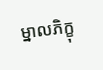ម្នាលភិក្ខុ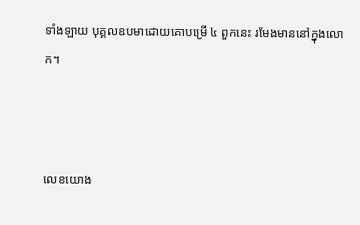ទាំងឡាយ បុគ្គលឧបមាដោយគោបម្រើ ៤ ពួកនេះ រមែងមាននៅក្នុងលោក។



លេខយោង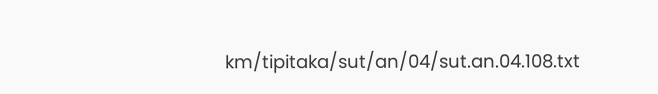km/tipitaka/sut/an/04/sut.an.04.108.txt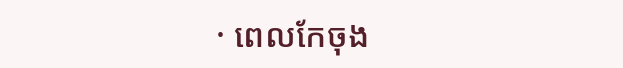· ពេលកែចុង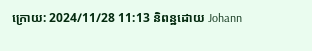ក្រោយ: 2024/11/28 11:13 និពន្ឋដោយ Johann